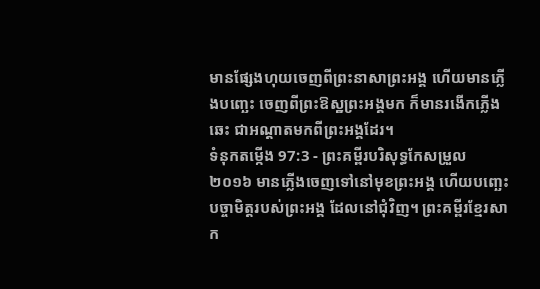មានផ្សែងហុយចេញពីព្រះនាសាព្រះអង្គ ហើយមានភ្លើងបញ្ឆេះ ចេញពីព្រះឱស្ឋព្រះអង្គមក ក៏មានរងើកភ្លើងឆេះ ជាអណ្ដាតមកពីព្រះអង្គដែរ។
ទំនុកតម្កើង 97:3 - ព្រះគម្ពីរបរិសុទ្ធកែសម្រួល ២០១៦ មានភ្លើងចេញទៅនៅមុខព្រះអង្គ ហើយបញ្ឆេះបច្ចាមិត្តរបស់ព្រះអង្គ ដែលនៅជុំវិញ។ ព្រះគម្ពីរខ្មែរសាក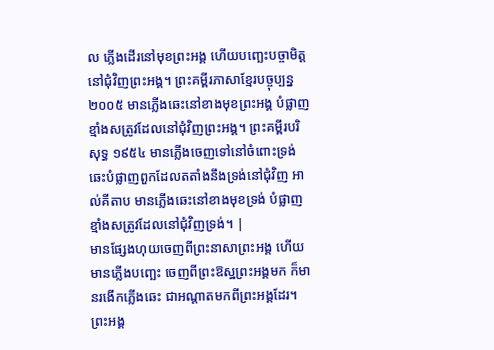ល ភ្លើងដើរនៅមុខព្រះអង្គ ហើយបញ្ឆេះបច្ចាមិត្តនៅជុំវិញព្រះអង្គ។ ព្រះគម្ពីរភាសាខ្មែរបច្ចុប្បន្ន ២០០៥ មានភ្លើងឆេះនៅខាងមុខព្រះអង្គ បំផ្លាញខ្មាំងសត្រូវដែលនៅជុំវិញព្រះអង្គ។ ព្រះគម្ពីរបរិសុទ្ធ ១៩៥៤ មានភ្លើងចេញទៅនៅចំពោះទ្រង់ ឆេះបំផ្លាញពួកដែលតតាំងនឹងទ្រង់នៅជុំវិញ អាល់គីតាប មានភ្លើងឆេះនៅខាងមុខទ្រង់ បំផ្លាញខ្មាំងសត្រូវដែលនៅជុំវិញទ្រង់។ |
មានផ្សែងហុយចេញពីព្រះនាសាព្រះអង្គ ហើយមានភ្លើងបញ្ឆេះ ចេញពីព្រះឱស្ឋព្រះអង្គមក ក៏មានរងើកភ្លើងឆេះ ជាអណ្ដាតមកពីព្រះអង្គដែរ។
ព្រះអង្គ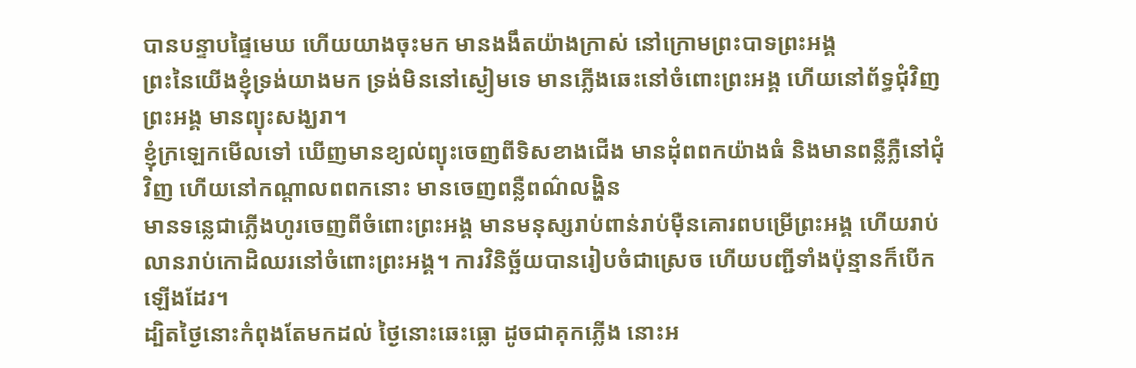បានបន្ទាបផ្ទៃមេឃ ហើយយាងចុះមក មានងងឹតយ៉ាងក្រាស់ នៅក្រោមព្រះបាទព្រះអង្គ
ព្រះនៃយើងខ្ញុំទ្រង់យាងមក ទ្រង់មិននៅស្ងៀមទេ មានភ្លើងឆេះនៅចំពោះព្រះអង្គ ហើយនៅព័ទ្ធជុំវិញព្រះអង្គ មានព្យុះសង្ឃរា។
ខ្ញុំក្រឡេកមើលទៅ ឃើញមានខ្យល់ព្យុះចេញពីទិសខាងជើង មានដុំពពកយ៉ាងធំ និងមានពន្លឺភ្លឺនៅជុំវិញ ហើយនៅកណ្ដាលពពកនោះ មានចេញពន្លឺពណ៌លង្ហិន
មានទន្លេជាភ្លើងហូរចេញពីចំពោះព្រះអង្គ មានមនុស្សរាប់ពាន់រាប់ម៉ឺនគោរពបម្រើព្រះអង្គ ហើយរាប់លានរាប់កោដិឈរនៅចំពោះព្រះអង្គ។ ការវិនិច្ឆ័យបានរៀបចំជាស្រេច ហើយបញ្ជីទាំងប៉ុន្មានក៏បើកឡើងដែរ។
ដ្បិតថ្ងៃនោះកំពុងតែមកដល់ ថ្ងៃនោះឆេះធ្លោ ដូចជាគុកភ្លើង នោះអ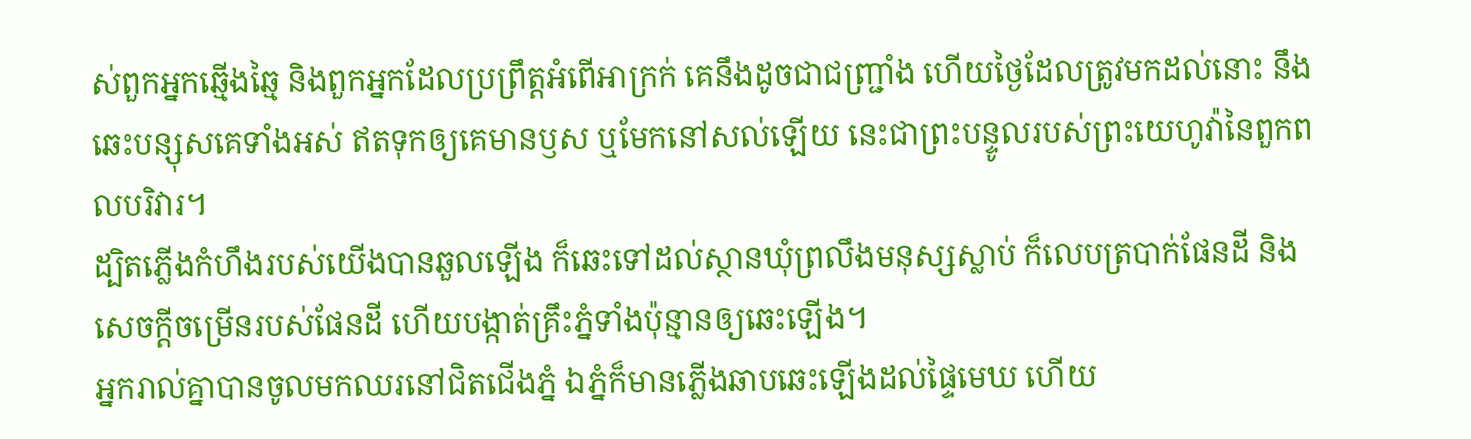ស់ពួកអ្នកឆ្មើងឆ្មៃ និងពួកអ្នកដែលប្រព្រឹត្តអំពើអាក្រក់ គេនឹងដូចជាជញ្ជ្រាំង ហើយថ្ងៃដែលត្រូវមកដល់នោះ នឹងឆេះបន្សុសគេទាំងអស់ ឥតទុកឲ្យគេមានឫស ឬមែកនៅសល់ឡើយ នេះជាព្រះបន្ទូលរបស់ព្រះយេហូវ៉ានៃពួកពលបរិវារ។
ដ្បិតភ្លើងកំហឹងរបស់យើងបានឆួលឡើង ក៏ឆេះទៅដល់ស្ថានឃុំព្រលឹងមនុស្សស្លាប់ ក៏លេបត្របាក់ផែនដី និងសេចក្ដីចម្រើនរបស់ផែនដី ហើយបង្កាត់គ្រឹះភ្នំទាំងប៉ុន្មានឲ្យឆេះឡើង។
អ្នករាល់គ្នាបានចូលមកឈរនៅជិតជើងភ្នំ ឯភ្នំក៏មានភ្លើងឆាបឆេះឡើងដល់ផ្ទៃមេឃ ហើយ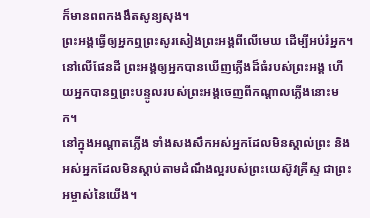ក៏មានពពកងងឹតសូន្យសុង។
ព្រះអង្គធ្វើឲ្យអ្នកឮព្រះសូរសៀងព្រះអង្គពីលើមេឃ ដើម្បីអប់រំអ្នក។ នៅលើផែនដី ព្រះអង្គឲ្យអ្នកបានឃើញភ្លើងដ៏ធំរបស់ព្រះអង្គ ហើយអ្នកបានឮព្រះបន្ទូលរបស់ព្រះអង្គចេញពីកណ្ដាលភ្លើងនោះមក។
នៅក្នុងអណ្ដាតភ្លើង ទាំងសងសឹកអស់អ្នកដែលមិនស្គាល់ព្រះ និងអស់អ្នកដែលមិនស្តាប់តាមដំណឹងល្អរបស់ព្រះយេស៊ូវគ្រីស្ទ ជាព្រះអម្ចាស់នៃយើង។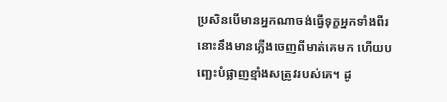ប្រសិនបើមានអ្នកណាចង់ធ្វើទុក្ខអ្នកទាំងពីរ នោះនឹងមានភ្លើងចេញពីមាត់គេមក ហើយបញ្ឆេះបំផ្លាញខ្មាំងសត្រូវរបស់គេ។ ដូ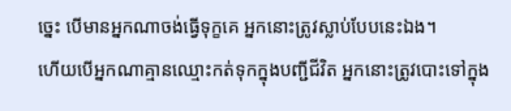ច្នេះ បើមានអ្នកណាចង់ធ្វើទុក្ខគេ អ្នកនោះត្រូវស្លាប់បែបនេះឯង។
ហើយបើអ្នកណាគ្មានឈ្មោះកត់ទុកក្នុងបញ្ជីជីវិត អ្នកនោះត្រូវបោះទៅក្នុង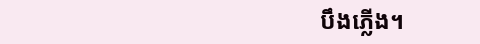បឹងភ្លើង។